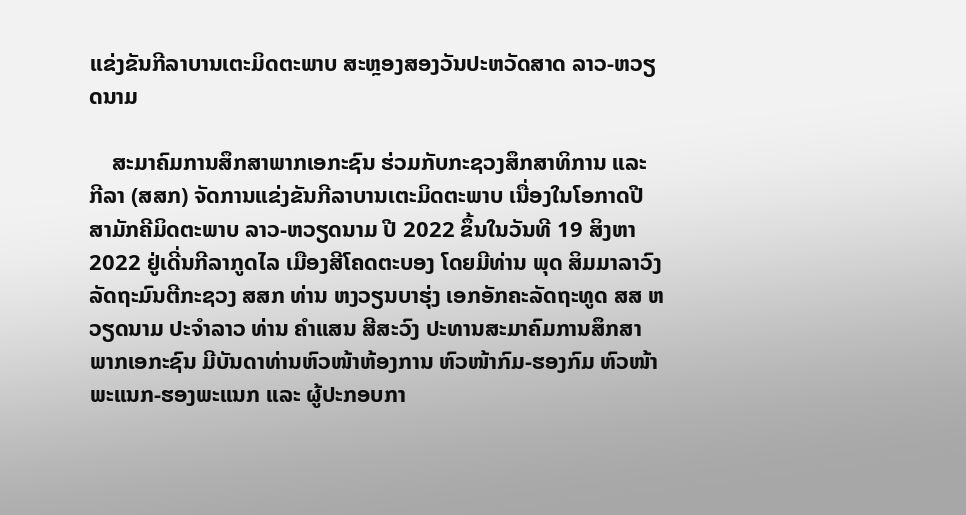ແຂ່ງຂັນກີລາບານເຕະມິດຕະພາບ ສະຫຼອງສອງວັນປະຫວັດສາດ ລາວ-ຫວຽດນາມ

    ສະມາຄົມການສຶກສາພາກເອກະຊົນ ຮ່ວມກັບກະຊວງສຶກສາທິການ ແລະ ກີລາ (ສສກ) ຈັດການແຂ່ງຂັນກີລາບານເຕະມິດຕະພາບ ເນື່ອງໃນໂອກາດປີສາມັກຄີມິດຕະພາບ ລາວ-ຫວຽດນາມ ປີ 2022 ຂຶ້ນໃນວັນທີ 19 ສິງຫາ 2022 ຢູ່ເດີ່ນກີລາກູດໄລ ເມືອງສີໂຄດຕະບອງ ໂດຍມີທ່ານ ພຸດ ສິມມາລາວົງ ລັດຖະມົນຕີກະຊວງ ສສກ ທ່ານ ຫງວຽນບາຮຸ່ງ ເອກອັກຄະລັດຖະທູດ ສສ ຫວຽດນາມ ປະຈໍາລາວ ທ່ານ ຄໍາແສນ ສີສະວົງ ປະທານສະມາຄົມການສຶກສາພາກເອກະຊົນ ມີບັນດາທ່ານຫົວໜ້າຫ້ອງການ ຫົວໜ້າກົມ-ຮອງກົມ ຫົວໜ້າພະແນກ-ຮອງພະແນກ ແລະ ຜູ້ປະກອບກາ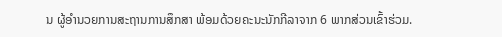ນ ຜູ້ອໍານວຍການສະຖານການສຶກສາ ພ້ອມດ້ວຍຄະນະນັກກີລາຈາກ 6 ພາກສ່ວນເຂົ້າຮ່ວມ.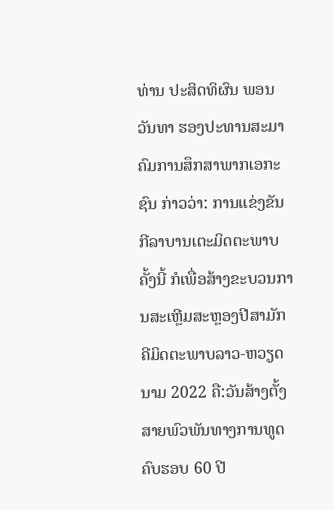ທ່ານ ປະສິດທິຜົນ ພອນວັນທາ ຮອງປະທານສະມາຄົມການສຶກສາພາກເອກະຊົນ ກ່າວວ່າ: ການແຂ່ງຂັນກີລາບານເຕະມິດຕະພາບຄັ້ງນີ້ ກໍເພື່ອສ້າງຂະບວນການສະເຫຼີມສະຫຼອງປີສາມັກຄີມິດຕະພາບລາວ-ຫວຽດນາມ 2022 ຄື:ວັນສ້າງຕັ້ງສາຍພົວພັນທາງການທູດ ຄົບຮອບ 60 ປີ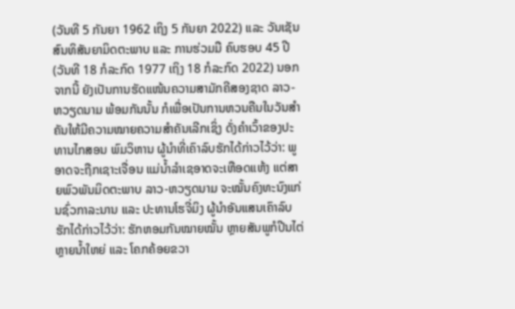(ວັນທີ 5 ກັນຍາ 1962 ເຖິງ 5 ກັນຍາ 2022) ແລະ ວັນເຊັນສົນທິສັນຍາມິດຕະພາບ ແລະ ການຮ່ວມມື ຄົບຮອບ 45 ປີ (ວັນທີ 18 ກໍລະກົດ 1977 ເຖິງ 18 ກໍລະກົດ 2022) ນອກຈາກນີ້ ຍັງເປັນການຮັດແໜ້ນຄວາມສາມັກຄີສອງຊາດ ລາວ-ຫວຽດນາມ ພ້ອມກັນນັ້ນ ກໍເພື່ອເປັນການຫວນຄືນໃນວັນສໍາຄັນໃຫ້ມີຄວາມໝາຍຄວາມສໍາຄັນເລີກເຊິ່ງ ດັ່ງຄໍາເວົ້າຂອງປະທານໄກສອນ ພົມວິຫານ ຜູ້ນໍາທີ່ເຄົາລົບຮັກໄດ້ກ່າວໄວ້ວ່າ: ພູອາດຈະຖືກເຊາະເຈື່ອນ ແມ່ນ້ຳລໍາເຊອາດຈະເຫືອດແຫ້ງ ແຕ່ສາຍພົວພັນມິດຕະພາບ ລາວ-ຫວຽດນາມ ຈະໝັ້ນຄົງທະນົງແກ່ນຊົ່ວກາລະນານ ແລະ ປະທານໂຮຈີ່ມິງ ຜູ້ນໍາອັນແສນເຄົາລົບຮັກໄດ້ກ່າວໄວ້ວ່າ: ຮັກຫອມກັນໝາຍໝັ້ນ ຫຼາຍສັນພູກໍປີນໄຕ່ ຫຼາຍນໍ້າໃຫຍ່ ແລະ ໂຄກຄ້ອຍຂວາ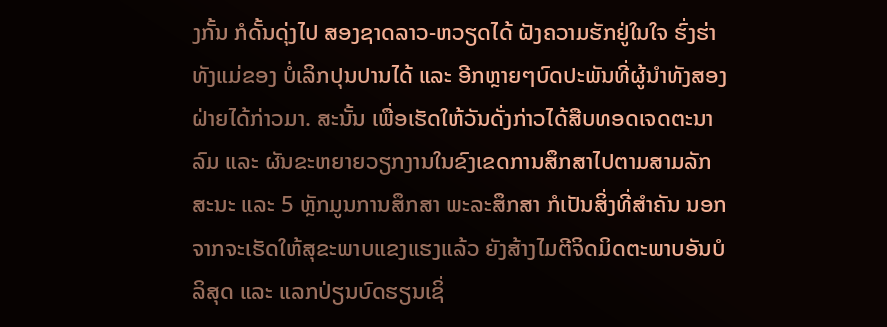ງກັ້ນ ກໍດັ້ນດຸ່ງໄປ ສອງຊາດລາວ-ຫວຽດໄດ້ ຝັງຄວາມຮັກຢູ່ໃນໃຈ ຮົ່ງຮ່າທັງແມ່ຂອງ ບໍ່ເລິກປຸນປານໄດ້ ແລະ ອີກຫຼາຍໆບົດປະພັນທີ່ຜູ້ນໍາທັງສອງຝ່າຍໄດ້ກ່າວມາ. ສະນັ້ນ ເພື່ອເຮັດໃຫ້ວັນດັ່ງກ່າວໄດ້ສືບທອດເຈດຕະນາລົມ ແລະ ຜັນຂະຫຍາຍວຽກງານໃນຂົງເຂດການສຶກສາໄປຕາມສາມລັກສະນະ ແລະ 5 ຫຼັກມູນການສຶກສາ ພະລະສຶກສາ ກໍເປັນສິ່ງທີ່ສໍາຄັນ ນອກຈາກຈະເຮັດໃຫ້ສຸຂະພາບແຂງແຮງແລ້ວ ຍັງສ້າງໄມຕີຈິດມິດຕະພາບອັນບໍລິສຸດ ແລະ ແລກປ່ຽນບົດຮຽນເຊິ່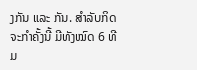ງກັນ ແລະ ກັນ. ສໍາລັບກິດຈະກໍາຄັ້ງນີ້ ມີທັງໝົດ 6 ທີມ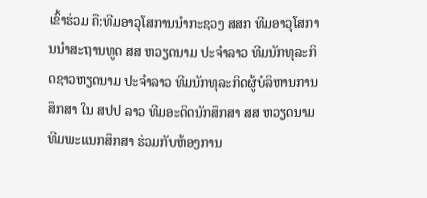ເຂົ້າຮ່ວມ ຄື:ທີມອາວຸໂສການນໍາກະຊວງ ສສກ ທີມອາວຸໂສການນໍາສະຖານທູດ ສສ ຫວຽດນາມ ປະຈໍາລາວ ທີມນັກທຸລະກິດຊາວຫຽດນາມ ປະຈໍາລາວ ທີມນັກທຸລະກິດຜູ້ບໍລິຫານການສຶກສາ ໃນ ສປປ ລາວ ທີມອະດິດນັກສຶກສາ ສສ ຫວຽດນາມ ທີມພະແນກສຶກສາ ຮ່ວມກັບຫ້ອງການ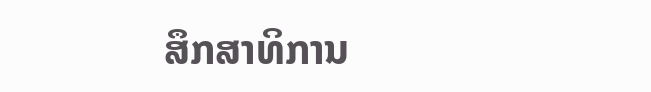ສຶກສາທິການ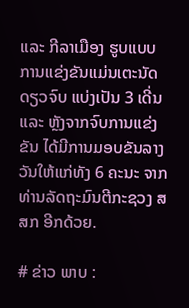ແລະ ກີລາເມືອງ ຮູບແບບການແຂ່ງຂັນແມ່ນເຕະນັດດຽວຈົບ ແບ່ງເປັນ 3 ເດີ່ນ ແລະ ຫຼັງຈາກຈົບການແຂ່ງຂັນ ໄດ້ມີການມອບຂັນລາງວັນໃຫ້ແກ່ທັງ 6 ຄະນະ ຈາກທ່ານລັດຖະມົນຕີກະຊວງ ສສກ ອີກດ້ວຍ.

# ຂ່າວ ພາບ :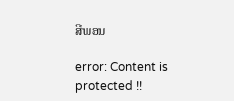ສີພອນ

error: Content is protected !!